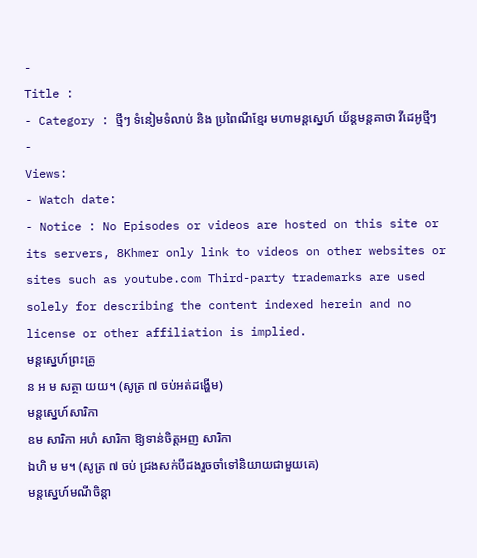-
Title :
- Category : ថ្មីៗ ទំនៀមទំលាប់ និង ប្រពៃណីខ្មែរ មហាមន្តស្នេហ៍ យ័ន្តមន្តគាថា វីដេអូថ្មីៗ
-
Views:
- Watch date:
- Notice : No Episodes or videos are hosted on this site or its servers, 8Khmer only link to videos on other websites or sites such as youtube.com Third-party trademarks are used solely for describing the content indexed herein and no license or other affiliation is implied.
មន្តស្នេហ៍ព្រះគ្រូ
ន អ ម សត្ថា យយ។ (សូត្រ ៧ ចប់អត់ដង្ហើម)
មន្តស្នេហ៍សារិកា
ឧម សារិកា អហំ សារិកា ឱ្យទាន់ចិត្តអញ សារិកា
ឯហិ ម ម។ (សូត្រ ៧ ចប់ ជ្រងសក់បីដងរួចចាំទៅនិយាយជាមួយគេ)
មន្តស្នេហ៍មណីចិន្តា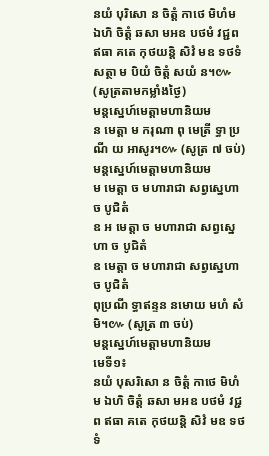នយំ បុរិសោ ន ចិត្តំ កាថេ មិហំម ឯហិ ចិត្តំ ឆសា មអឧ បថមំ វជ្ជព ឥធា គតេ កុថយន្តិ សិវំ មឧ ទថទំ សត្ថា ម បិយំ ចិត្តំ សយំ ន។៚ (សូត្រតាមកម្លាំងថ្ងៃ)
មន្តស្នេហ៍មេត្តាមហានិយម
ន មេត្តា ម ករុណា ពុ មេត្រី ទ្ធា ប្រណី យ អាសូរ។៚ (សូត្រ ៧ ចប់)
មន្ដស្នេហ៍មេត្តាមហានិយម
ម មេត្តា ច មហារាជា សព្វស្នេហា ច បូជិតំ
ឧ អ មេត្តា ច មហារាជា សព្វស្នេហា ច បូជិតំ
ឧ មេត្តា ច មហារាជា សព្វស្នេហា ច បូជិតំ
ពុប្រណី ទ្ធាឥន្ទន នមោយ មហំ សំមិ។៚ (សូត្រ ៣ ចប់)
មន្តស្នេហ៍មេត្តាមហានិយម
មេទី១៖
នយំ បុសរិសោ ន ចិត្តំ កាថេ មិហំម ឯហិ ចិត្ដំ ឆសា មអឧ បថមំ វជ្ជព ឥធា គតេ កុថយន្តិ សិវំ មឧ ទថទំ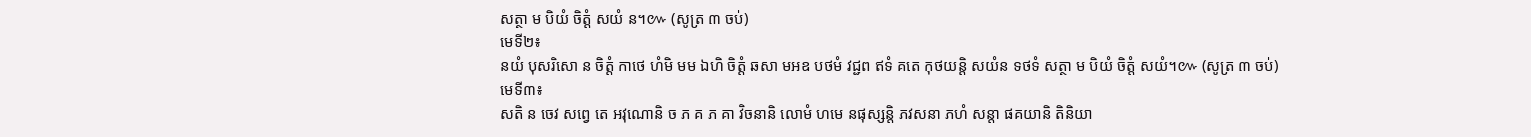សត្ថា ម បិយំ ចិត្តំ សយំ ន។៚ (សូត្រ ៣ ចប់)
មេទី២៖
នយំ បុសរិសោ ន ចិត្ដំ កាថេ ហំមិ មម ឯហិ ចិត្ដំ ឆសា មអឧ បថមំ វជ្ជព ឥទំ គតេ កុថយន្ដិ សយំន ទថទំ សត្ថា ម បិយំ ចិត្ដំ សយំ។៚ (សូត្រ ៣ ចប់)
មេទី៣៖
សតិ ន ចេវ សព្វេ តេ អវុណោនិ ច ភ គ ភ គា វិចនានិ លោមំ ហមេ នផុស្សន្តិ ភវសនា ភហំ សន្តា ផគយានិ តិនិយា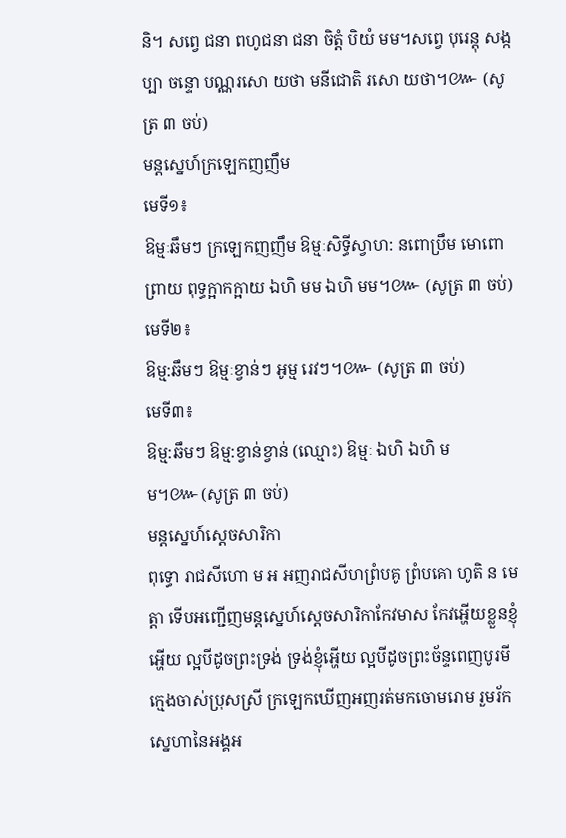និ។ សព្វេ ជនា ពហូជនា ជនា ចិត្តំ បិយំ មម។សព្វេ បុរេន្តុ សង្កប្បា ចន្ទោ បណ្ណរសោ យថា មនីជោតិ រសោ យថា។៚ (សូត្រ ៣ ចប់)
មន្ដស្នេហ៍ក្រឡេកញញឹម
មេទី១៖
ឱម្មៈឆឹមៗ ក្រឡេកញញឹម ឱម្មៈសិទ្ធីស្វាហ: នពោប្រឹម មោពោព្រាយ ពុទ្ធក្អាកក្អាយ ឯហិ មម ឯហិ មម។៚ (សូត្រ ៣ ចប់)
មេទី២៖
ឱម្ម:ឆឹមៗ ឱម្មៈខ្វាន់ៗ អូម្ម រេវៗ។៚ (សូត្រ ៣ ចប់)
មេទី៣៖
ឱម្ម:ឆឹមៗ ឱម្ម:ខ្វាន់ខ្វាន់ (ឈ្មោះ) ឱម្មៈ ឯហិ ឯហិ មម។៚(សូត្រ ៣ ចប់)
មន្ដស្នេហ៍ស្តេចសារិកា
ពុទ្ធោ រាជសីហោ ម អ អញរាជសីហព្រំបគូ ព្រំបគោ ហូតិ ន មេត្តា ទើបអញ្ជើញមន្ដស្នេហ៍ស្ដេចសារិកាកែវមាស កែវអ្ហើយខ្លួនខ្ញុំអ្ហើយ ល្អបីដូចព្រះទ្រង់ ទ្រង់ខ្ញុំអ្ហើយ ល្អបីដូចព្រះច័ន្ទពេញបូរមី ក្មេងចាស់ប្រុសស្រី ក្រឡេកឃើញអញរត់មកចោមរោម រួមរ័កស្នេហានៃអង្គអ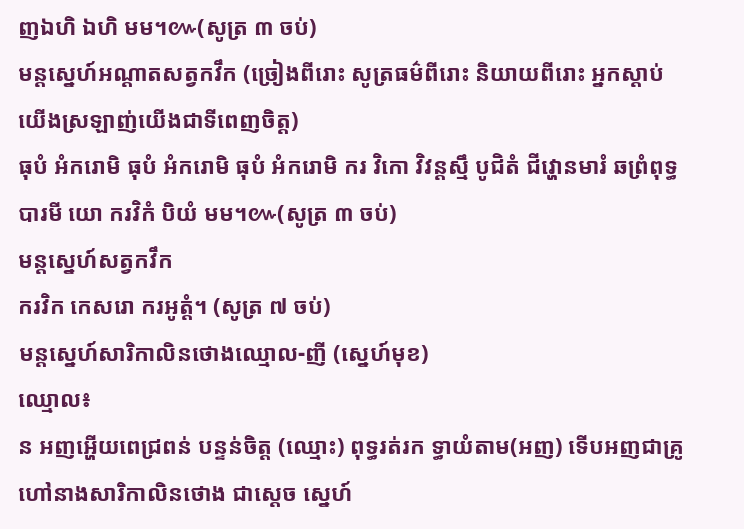ញឯហិ ឯហិ មម។៚(សូត្រ ៣ ចប់)
មន្ដស្នេហ៍អណ្តាតសត្វកវឹក (ច្រៀងពីរោះ សូត្រធម៌ពីរោះ និយាយពីរោះ អ្នកស្ដាប់យើងស្រឡាញ់យើងជាទីពេញចិត្ត)
ធុបំ អំករោមិ ធុបំ អំករោមិ ធុបំ អំករោមិ ករ វិកោ វិវន្ដស្មឹ បូជិតំ ជីវ្ហោនមារំ ឆព្រំពុទ្ធបារមី យោ ករវិកំ បិយំ មម។៚(សូត្រ ៣ ចប់)
មន្តស្នេហ៍សត្វកវឹក
ករវិក កេសរោ ករអូត្តំ។ (សូត្រ ៧ ចប់)
មន្ដស្នេហ៍សារិកាលិនថោងឈ្មោល-ញី (ស្នេហ៍មុខ)
ឈ្មោល៖
ន អញអ្ហើយពេជ្រពន់ បន្ទន់ចិត្ត (ឈ្មោះ) ពុទ្ធរត់រក ទ្ធាយំតាម(អញ) ទើបអញជាគ្រូហៅនាងសារិកាលិនថោង ជាស្ដេច ស្នេហ៍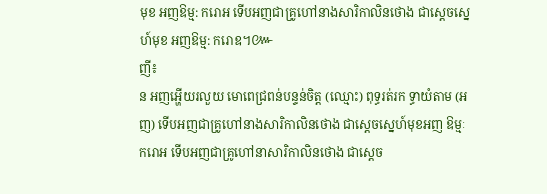មុខ អញឱម្ម: ករោអ ទើបអញជាគ្រូហៅនាងសារិកាលិនថោង ជាស្ដេចស្នេហ៍មុខ អញឱម្ម: ករោឧ។៚
ញី៖
ន អញអ្ហើយរលួយ មោពេជ្រពន់បន្ទន់ចិត្ត (ឈ្មោះ) ពុទ្ធរត់រក ទ្ធាយំតាម (អញ) ទើបអញជាគ្រូហៅនាងសារិកាលិនថោង ជាស្ដេចស្នេហ៍មុខអញ ឱម្មៈករោអ ទើបអញជាគ្រូហៅនាសារិកាលិនថោង ជាស្ដេច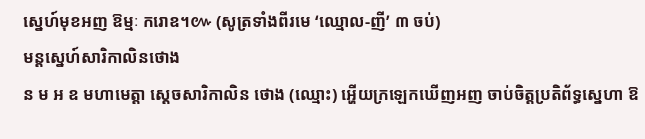ស្នេហ៍មុខអញ ឱម្មៈ ករោឧ។៚ (សូត្រទាំងពីរមេ ‘ឈ្មោល-ញី’ ៣ ចប់)
មន្ដស្នេហ៍សារិកាលិនថោង
ន ម អ ឧ មហាមេត្តា ស្ដេចសារិកាលិន ថោង (ឈ្មោះ) អ្ហើយក្រឡេកឃើញអញ ចាប់ចិត្តប្រតិព័ទ្ធស្នេហា ឱ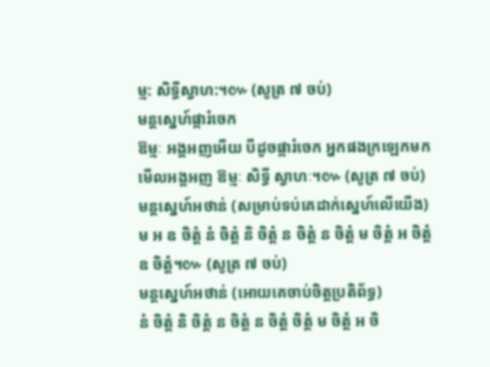ម្ម: សិទ្ធីស្វាហ:។៚ (សូត្រ ៧ ចប់)
មន្តស្នេហ៍ផ្ការំចេក
ឱម្មៈ អង្គអញអើយ បីដូចផ្ការំចេក អ្នកផងក្រឡេកមកមើលអង្គអញ ឱម្មៈ សិទ្ធី ស្វាហៈ។៚ (សូត្រ ៧ ចប់)
មន្តស្នេហ៍អថាន់ (សម្រាប់ទប់គេដាក់ស្នេហ៍លើយើង)
ម អ ឧ ចិត្តំ នំ ចិត្តំ និ ចិត្តំ ន ចិត្តំ ន ចិត្តំ ម ចិត្តំ អ ចិត្តំ ឧ ចិត្តំ។៚ (សូត្រ ៧ ចប់)
មន្តស្នេហ៍អថាន់ (អោយគេចាប់ចិត្តប្រតិព័ទ្ធ)
នំ ចិត្តំ និ ចិត្តំ ន ចិត្តំ ន ចិត្តំ ចិត្តំ ម ចិត្តំ អ ចិ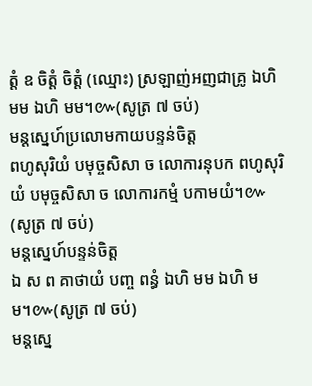ត្តំ ឧ ចិត្តំ ចិត្តំ (ឈ្មោះ) ស្រឡាញ់អញជាគ្រូ ឯហិ មម ឯហិ មម។៚(សូត្រ ៧ ចប់)
មន្តស្នេហ៍ប្រលោមកាយបន្ទន់ចិត្ត
ពហូសុរិយំ បមុច្ចសិសា ច លោការនុបក ពហូសុរិយំ បមុច្ចសិសា ច លោការកម្មំ បកាមយំ។៚ (សូត្រ ៧ ចប់)
មន្តស្នេហ៍បន្ទន់ចិត្ត
ឯ ស ព គាថាយំ បញ្ច ពន្ធំ ឯហិ មម ឯហិ មម។៚(សូត្រ ៧ ចប់)
មន្តស្នេ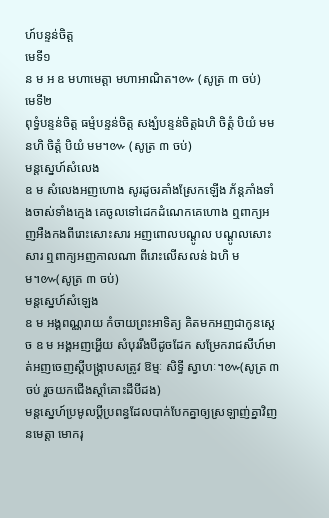ហ៍បន្ទន់ចិត្ត
មេទី១
ន ម អ ឧ មហាមេត្តា មហាអាណិត។៚ (សូត្រ ៣ ចប់)
មេទី២
ពុទ្ធំបន្ទន់ចិត្ត ធម្មំបន្ទន់ចិត្ត សង្ឃំបន្ទន់ចិត្តឯហិ ចិត្តំ បិយំ មម នហិ ចិត្តំ បិយំ មម។៚ (សូត្រ ៣ ចប់)
មន្តស្នេហ៍សំលេង
ឧ ម សំលេងអញហោង សូរដូចរគាំងស្រែកឡើង ភ័ន្តភាំងទាំងចាស់ទាំងក្មេង គេចូលទៅដេកដំណេកគេហោង ឮពាក្យអញអឺងកងពីរោះសោះសារ អញពោលបណ្តូល បណ្ដូលសោះសារ ឮពាក្យអញកាលណា ពីរោះលើសលន់ ឯហិ មម។៚(សូត្រ ៣ ចប់)
មន្តស្នេហ៍សំឡេង
ឧ ម អង្គពណ្ណរាយ កំចាយព្រះអាទិត្យ គិតមកអញជាកូនស្តេច ឧ ម អង្គអញអ្ហើយ សំបុររឹងបីដូចដែក សម្រែករាជសីហ៍មាត់អញចេញស្តីបង្ក្រាបសត្រូវ ឱម្មៈ សិទ្ធី ស្វាហៈ។៚(សូត្រ ៣ ចប់ រួចយកជើងស្តាំគោះដីបីដង)
មន្តស្នេហ៍ប្រមូលប្ដីប្រពន្ធដែលបាក់បែកគ្នាឲ្យស្រឡាញ់គ្នាវិញ
នមេត្តា មោករុ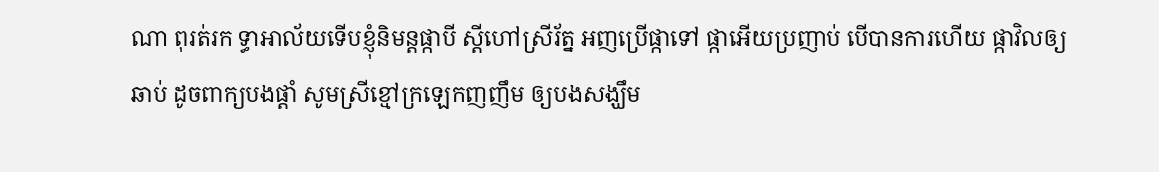ណា ពុរត់រក ទ្ធាអាល័យទើបខ្ញុំនិមន្តផ្កាបី ស្ដីហៅស្រីរ័ត្ន អញប្រើផ្កាទៅ ផ្កាអើយប្រញាប់ បើបានការហើយ ផ្កាវិលឲ្យឆាប់ ដូចពាក្យបងផ្ដាំ សូមស្រីខ្មៅក្រឡេកញញឹម ឲ្យបងសង្ឃឹម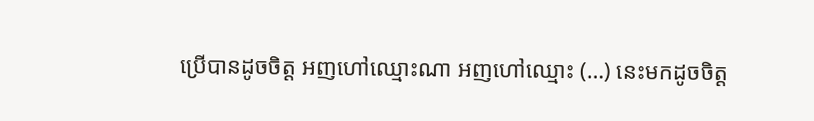ប្រើបានដូចចិត្ត អញហៅឈ្មោះណា អញហៅឈ្មោះ (…) នេះមកដូចចិត្ត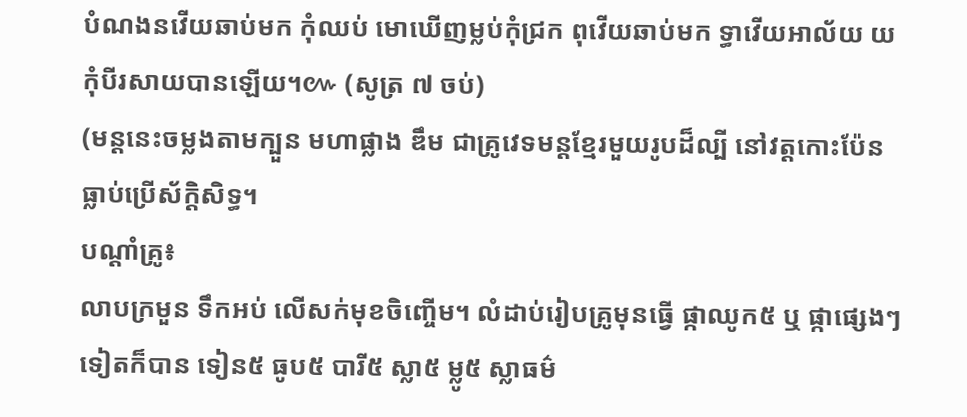បំណងនវើយឆាប់មក កុំឈប់ មោឃើញម្លប់កុំជ្រក ពុវើយឆាប់មក ទ្ធាវើយអាល័យ យកុំបីរសាយបានឡើយ។៚ (សូត្រ ៧ ចប់)
(មន្តនេះចម្លងតាមក្បួន មហាផ្លាង ឌឹម ជាគ្រូវេទមន្ដខ្មែរមួយរូបដ៏ល្បី នៅវត្តកោះប៉ែន ធ្លាប់ប្រើស័ក្ដិសិទ្ធ។
បណ្ដាំគ្រូ៖
លាបក្រមួន ទឹកអប់ លើសក់មុខចិញ្ចើម។ លំដាប់រៀបគ្រូមុនធ្វើ ផ្កាឈូក៥ ឬ ផ្កាផ្សេងៗទៀតក៏បាន ទៀន៥ ធូប៥ បារី៥ ស្លា៥ ម្លូ៥ ស្លាធម៌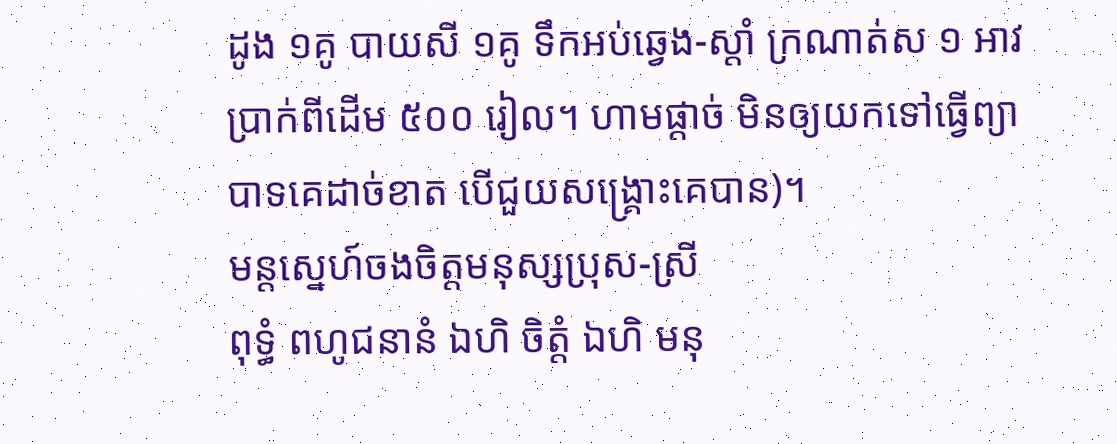ដូង ១គូ បាយសី ១គូ ទឹកអប់ឆ្វេង-ស្ដាំ ក្រណាត់ស ១ អាវ ប្រាក់ពីដើម ៥០០ រៀល។ ហាមផ្ដាច់ មិនឲ្យយកទៅធ្វើព្យាបាទគេដាច់ខាត បើជួយសង្រ្គោះគេបាន)។
មន្ដសេ្នហ៍ចងចិត្តមនុស្សប្រុស-ស្រី
ពុទ្ធំ ពហូជនានំ ឯហិ ចិត្តំ ឯហិ មនុ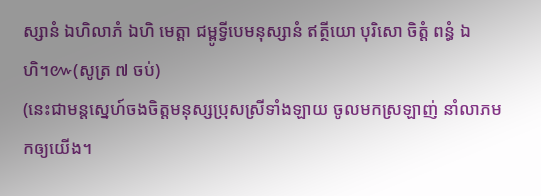ស្សានំ ឯហិលាភំ ឯហិ មេត្ដា ជម្ពូទ្វីបេមនុស្សានំ ឥត្ថីយោ បុរិសោ ចិត្តំ ពន្ធំ ឯហិ។៚(សូត្រ ៧ ចប់)
(នេះជាមន្តសេ្នហ៍ចងចិត្តមនុស្សប្រុសស្រីទាំងឡាយ ចូលមកស្រឡាញ់ នាំលាភមកឲ្យយើង។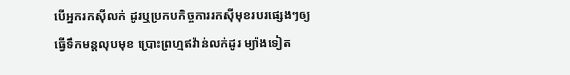បើអ្នករកស៊ីលក់ ដូរឬប្រកបកិច្ចការរកស៊ីមុខរបរផ្សេងៗឲ្យធ្វើទឹកមន្តលុបមុខ ប្រោះព្រហ្មឥវ៉ាន់លក់ដូរ ម្យ៉ាងទៀត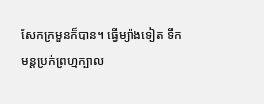សែកក្រមួនក៏បាន។ ធ្វើម្យ៉ាងទៀត ទឹកមន្តប្រក់ព្រហ្មក្បាល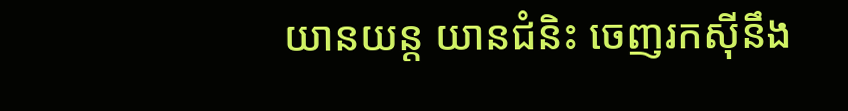យានយន្ត យានជំនិះ ចេញរកស៊ីនឹង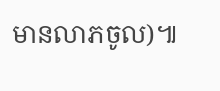មានលាភចូល)៕